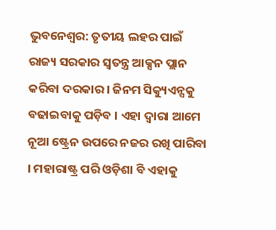ଭୁବନେଶ୍ବର: ତୃତୀୟ ଲହର ପାଇଁ ରାଜ୍ୟ ସରକାର ସ୍ୱତନ୍ତ୍ର ଆକ୍ସନ ପ୍ଲାନ କରିବା ଦରକାର । ଜିନମ ସିକ୍ୟୁଏନ୍ସକୁ ବଢାଇବାକୁ ପଡ଼ିବ । ଏହା ଦ୍ୱାରା ଆମେ ନୂଆ ଷ୍ଟ୍ରେନ ଉପରେ ନଜର ରଖି ପାରିବା । ମହାରାଷ୍ଟ୍ର ପରି ଓଡ଼ିଶା ବି ଏହାକୁ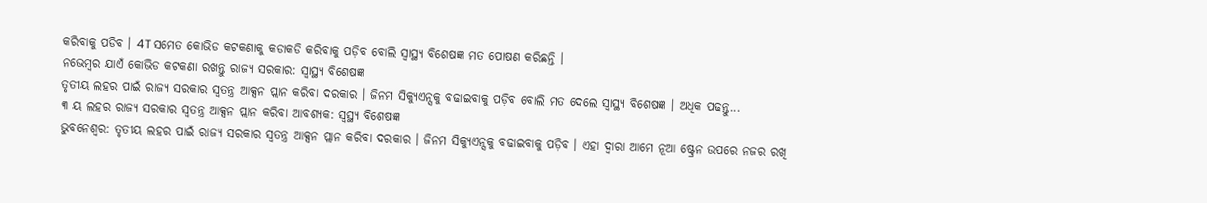କରିବାକୁ ପଡିବ । 4T ସମେତ କୋଭିଡ କଟକଣାକୁ କଡାକଡି କରିବାକୁ ପଡ଼ିବ ବୋଲି ସ୍ବାସ୍ଥ୍ୟ ବିଶେଷଜ୍ଞ ମତ ପୋଷଣ କରିଛନ୍ତି ।
ନଭେମ୍ବର ଯାଏଁ କୋଭିଡ କଟକଣା ରଖନ୍ତୁ ରାଜ୍ୟ ସରକାର: ସ୍ବାସ୍ଥ୍ୟ ବିଶେଷଜ୍ଞ
ତୃତୀୟ ଲହର ପାଇଁ ରାଜ୍ୟ ସରକାର ସ୍ୱତନ୍ତ୍ର ଆକ୍ସନ ପ୍ଲାନ କରିବା ଦରକାର । ଜିନମ ସିକ୍ୟୁଏନ୍ସକୁ ବଢାଇବାକୁ ପଡ଼ିବ ବୋଲି ମତ ଦେଲେ ସ୍ବାସ୍ଥ୍ୟ ବିଶେଷଜ୍ଞ । ଅଧିକ ପଢନ୍ତୁ...
୩ ୟ ଲହର ରାଜ୍ୟ ସରକାର ସ୍ୱତନ୍ତ୍ର ଆକ୍ସନ ପ୍ଲାନ କରିବା ଆବଶ୍ୟକ: ସ୍ୱସ୍ଥ୍ୟ ବିଶେଷଜ୍ଞ
ଭୁବନେଶ୍ବର: ତୃତୀୟ ଲହର ପାଇଁ ରାଜ୍ୟ ସରକାର ସ୍ୱତନ୍ତ୍ର ଆକ୍ସନ ପ୍ଲାନ କରିବା ଦରକାର । ଜିନମ ସିକ୍ୟୁଏନ୍ସକୁ ବଢାଇବାକୁ ପଡ଼ିବ । ଏହା ଦ୍ୱାରା ଆମେ ନୂଆ ଷ୍ଟ୍ରେନ ଉପରେ ନଜର ରଖି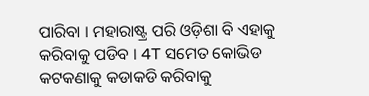ପାରିବା । ମହାରାଷ୍ଟ୍ର ପରି ଓଡ଼ିଶା ବି ଏହାକୁ କରିବାକୁ ପଡିବ । 4T ସମେତ କୋଭିଡ କଟକଣାକୁ କଡାକଡି କରିବାକୁ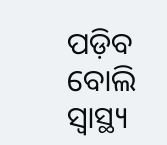ପଡ଼ିବ ବୋଲି ସ୍ବାସ୍ଥ୍ୟ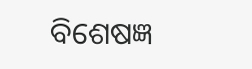ବିଶେଷଜ୍ଞ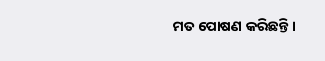ମତ ପୋଷଣ କରିଛନ୍ତି ।